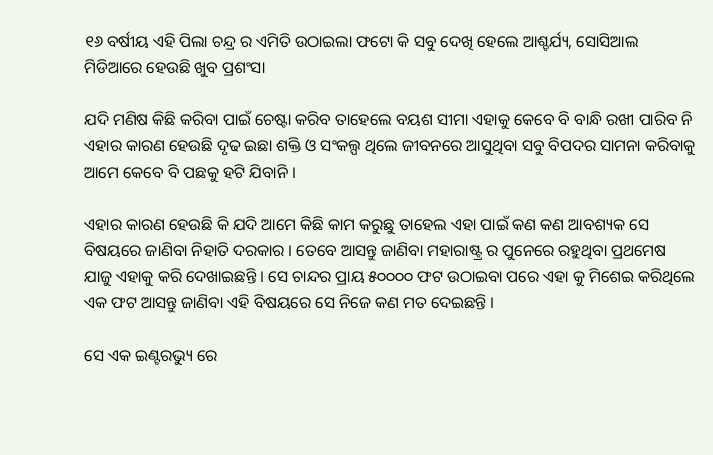୧୬ ବର୍ଷୀୟ ଏହି ପିଲା ଚନ୍ଦ୍ର ର ଏମିତି ଉଠାଇଲା ଫଟୋ କି ସବୁ ଦେଖି ହେଲେ ଆଶ୍ଚର୍ଯ୍ୟ, ସୋସିଆଲ ମିଡିଆରେ ହେଉଛି ଖୁବ ପ୍ରଶଂସା

ଯଦି ମଣିଷ କିଛି କରିବା ପାଇଁ ଚେଷ୍ଟା କରିବ ତାହେଲେ ବୟଶ ସୀମା ଏହାକୁ କେବେ ବି ବାନ୍ଧି ରଖୀ ପାରିବ ନି  ଏହାର କାରଣ ହେଉଛି ଦୃଢ ଇଛା ଶକ୍ତି ଓ ସଂକଲ୍ପ ଥିଲେ ଜୀବନରେ ଆସୁଥିବା ସବୁ ବିପଦର ସାମନା କରିବାକୁ ଆମେ କେବେ ବି ପଛକୁ ହଟି ଯିବାନି ।

ଏହାର କାରଣ ହେଉଛି କି ଯଦି ଆମେ କିଛି କାମ କରୁଛୁ ତାହେଲ ଏହା ପାଇଁ କଣ କଣ ଆବଶ୍ୟକ ସେ ବିଷୟରେ ଜାଣିବା ନିହାତି ଦରକାର । ତେବେ ଆସନ୍ତୁ ଜାଣିବା ମହାରାଷ୍ଟ୍ର ର ପୁନେରେ ରହୁଥିବା ପ୍ରଥମେଷ ଯାଜୁ ଏହାକୁ କରି ଦେଖାଇଛନ୍ତି । ସେ ଚାନ୍ଦର ପ୍ରାୟ ୫୦୦୦୦ ଫଟ ଉଠାଇବା ପରେ ଏହା କୁ ମିଶେଇ କରିଥିଲେ ଏକ ଫଟ ଆସନ୍ତୁ ଜାଣିବା ଏହି ବିଷୟରେ ସେ ନିଜେ କଣ ମତ ଦେଇଛନ୍ତି ।

ସେ ଏକ ଇଣ୍ଟରଭ୍ୟୁ ରେ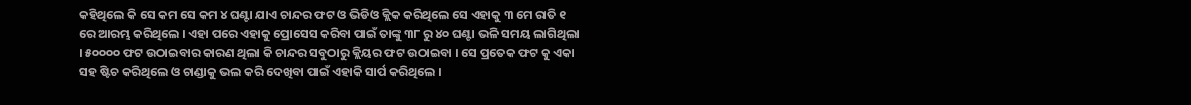କହିଥିଲେ କି ସେ କମ ସେ କମ ୪ ଘଣ୍ଟା ଯାଏ ଚାନ୍ଦର ଫଟ ଓ ଭିଡିଓ କ୍ଲିକ କରିଥିଲେ ସେ ଏହାକୁ ୩ ମେ ରାତି ୧ ରେ ଆରମ୍ଭ କରିଥିଲେ । ଏହା ପରେ ଏହାକୁ ପ୍ରୋସେସ କରିବା ପାଇଁ ତାଙ୍କୁ ୩୮ ରୁ ୪୦ ଘଣ୍ଟା ଭଳି ସମୟ ଲାଗିଥିଲା । ୫୦୦୦୦ ଫଟ ଉଠାଇବାର କାରଣ ଥିଲା କି ଚାନ୍ଦର ସବୁଠାରୁ କ୍ଲିୟର ଫଟ ଉଠାଇବା । ସେ ପ୍ରତେକ ଫଟ କୁ ଏକା ସହ ଷ୍ଟିଚ କରିଥିଲେ ଓ ଚାଣ୍ଡାକୁ ଭଲ କରି ଦେଖିବା ପାଇଁ ଏହାକି ସାର୍ପ କରିଥିଲେ ।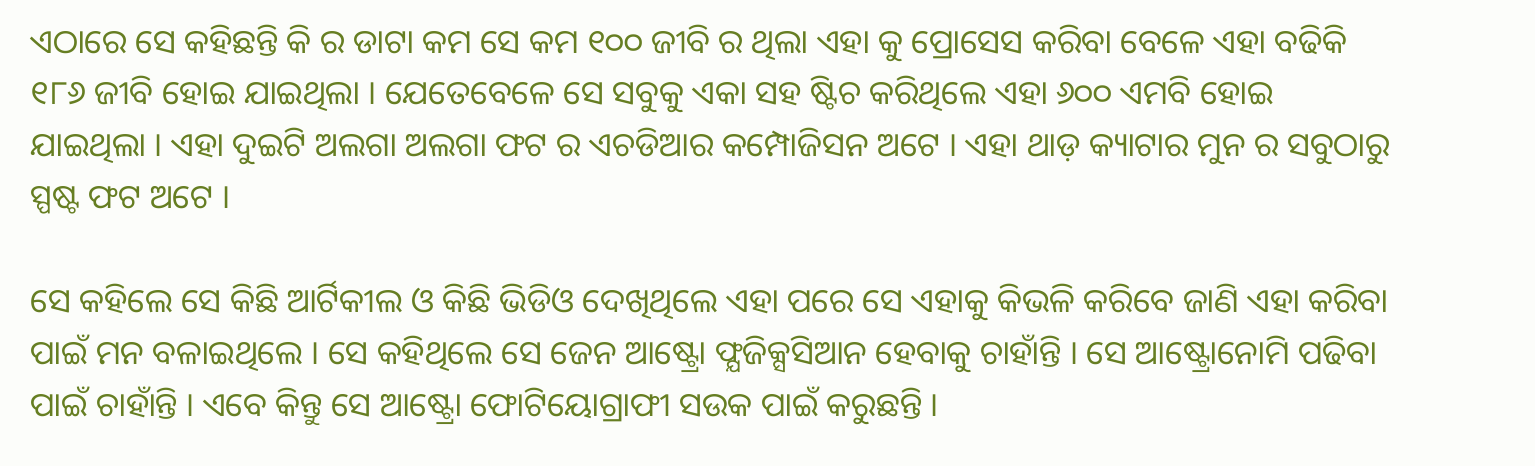ଏଠାରେ ସେ କହିଛନ୍ତି କି ର ଡାଟା କମ ସେ କମ ୧୦୦ ଜୀବି ର ଥିଲା ଏହା କୁ ପ୍ରୋସେସ କରିବା ବେଳେ ଏହା ବଢିକି ୧୮୬ ଜୀବି ହୋଇ ଯାଇଥିଲା । ଯେତେବେଳେ ସେ ସବୁକୁ ଏକା ସହ ଷ୍ଟିଚ କରିଥିଲେ ଏହା ୬୦୦ ଏମବି ହୋଇ ଯାଇଥିଲା । ଏହା ଦୁଇଟି ଅଲଗା ଅଲଗା ଫଟ ର ଏଚଡିଆର କମ୍ପୋଜିସନ ଅଟେ । ଏହା ଥାଡ଼ କ୍ୟାଟାର ମୁନ ର ସବୁଠାରୁ ସ୍ପଷ୍ଟ ଫଟ ଅଟେ ।

ସେ କହିଲେ ସେ କିଛି ଆର୍ଟିକୀଲ ଓ କିଛି ଭିଡିଓ ଦେଖିଥିଲେ ଏହା ପରେ ସେ ଏହାକୁ କିଭଳି କରିବେ ଜାଣି ଏହା କରିବା ପାଇଁ ମନ ବଳାଇଥିଲେ । ସେ କହିଥିଲେ ସେ ଜେନ ଆଷ୍ଟ୍ରୋ ଫ୍ଯଜିକ୍ସସିଆନ ହେବାକୁ ଚାହାଁନ୍ତି । ସେ ଆଷ୍ଟ୍ରୋନୋମି ପଢିବା ପାଇଁ ଚାହାଁନ୍ତି । ଏବେ କିନ୍ତୁ ସେ ଆଷ୍ଟ୍ରୋ ଫୋଟିୟୋଗ୍ରାଫୀ ସଉକ ପାଇଁ କରୁଛନ୍ତି ।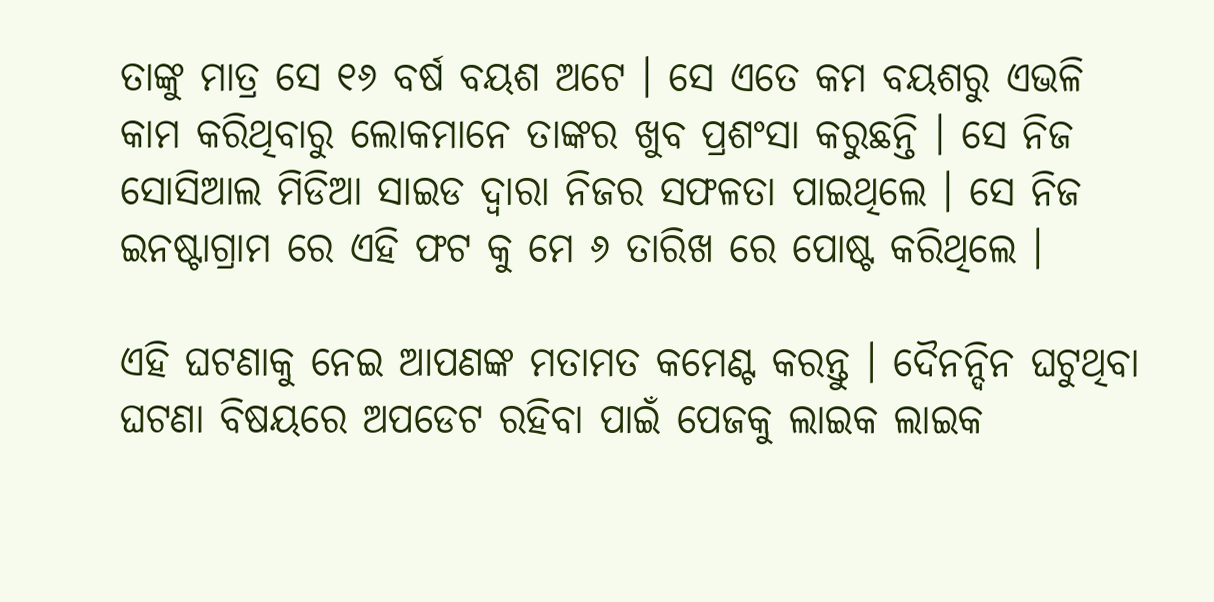ତାଙ୍କୁ ମାତ୍ର ସେ ୧୬ ବର୍ଷ ବୟଶ ଅଟେ । ସେ ଏତେ କମ ବୟଶରୁ ଏଭଳି କାମ କରିଥିବାରୁ ଲୋକମାନେ ତାଙ୍କର ଖୁବ ପ୍ରଶଂସା କରୁଛନ୍ତି । ସେ ନିଜ ସୋସିଆଲ ମିଡିଆ ସାଇଡ ଦ୍ଵାରା ନିଜର ସଫଳତା ପାଇଥିଲେ । ସେ ନିଜ ଇନଷ୍ଟାଗ୍ରାମ ରେ ଏହି ଫଟ କୁ ମେ ୬ ତାରିଖ ରେ ପୋଷ୍ଟ କରିଥିଲେ ।

ଏହି ଘଟଣାକୁ ନେଇ ଆପଣଙ୍କ ମତାମତ କମେଣ୍ଟ କରନ୍ତୁ । ଦୈନନ୍ଦିନ ଘଟୁଥିବା ଘଟଣା ବିଷୟରେ ଅପଡେଟ ରହିବା ପାଇଁ ପେଜକୁ ଲାଇକ ଲାଇକ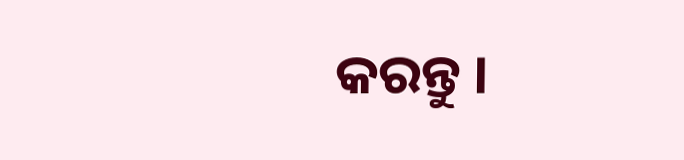କରନ୍ତୁ ।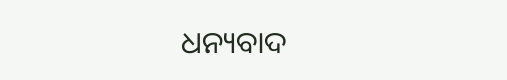ଧନ୍ୟବାଦ